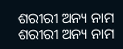ଶରୀରୀ ଅନ୍ୟ ନାମ
ଶରୀରୀ ଅନ୍ୟ ନାମ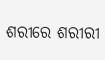ଶରୀରେ ଶରୀରୀ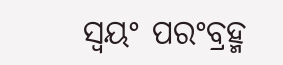ସ୍ୱୟଂ ପରଂବ୍ରହ୍ମ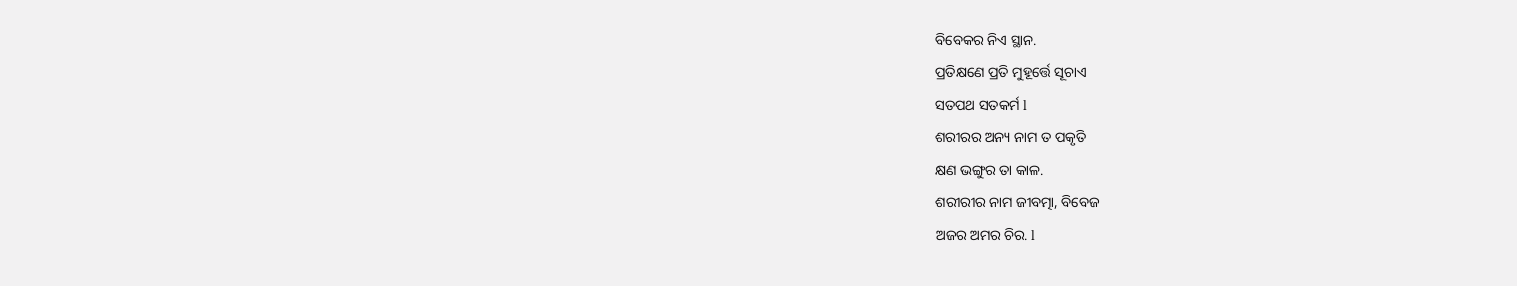ବିବେକର ନିଏ ସ୍ଥାନ.
ପ୍ରତିକ୍ଷଣେ ପ୍ରତି ମୁହୂର୍ତ୍ତେ ସୂଚାଏ
ସତପଥ ସତକର୍ମ l
ଶରୀରର ଅନ୍ୟ ନାମ ତ ପକୃତି
କ୍ଷଣ ଭଙ୍ଗୁର ତା କାଳ.
ଶରୀରୀର ନାମ ଜୀବତ୍ମା, ବିବେଜ
ଅଜର ଅମର ଚିର. l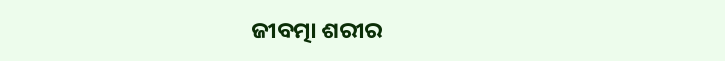ଜୀବତ୍ମା ଶରୀର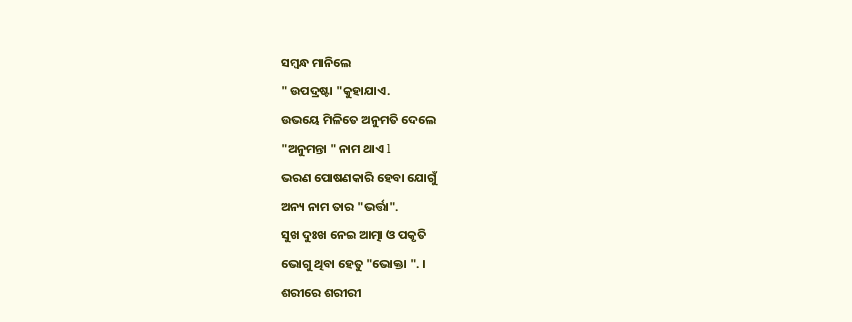ସମ୍ବନ୍ଧ ମାନିଲେ
" ଉପଦ୍ରଷ୍ଟା "କୁହାଯାଏ.
ଉଭୟେ ମିଳିତେ ଅନୁମତି ଦେଲେ
"ଅନୁମନ୍ତା " ନାମ ଥାଏ l
ଭରଣ ପୋଷଣକାରି ହେବା ଯୋଗୁଁ
ଅନ୍ୟ ନାମ ତାର "ଭର୍ତ୍ତା".
ସୁଖ ଦୁଃଖ ନେଇ ଆତ୍ମା ଓ ପକୃତି
ଭୋଗୁ ଥିବା ହେତୁ "ଭୋକ୍ତା ". ।
ଶରୀରେ ଶରୀରୀ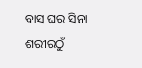ବାସ ଘର ସିନା
ଶରୀରଠୁଁ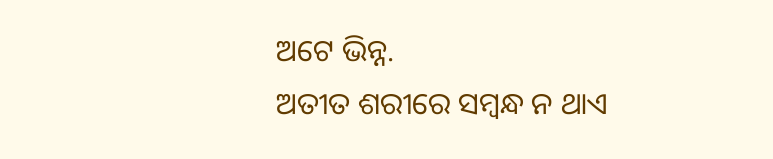ଅଟେ ଭିନ୍ନ.
ଅତୀତ ଶରୀରେ ସମ୍ବନ୍ଧ ନ ଥାଏ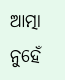ଆତ୍ମା ନୁହେଁ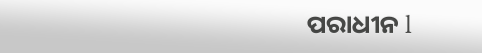ପରାଧୀନ l